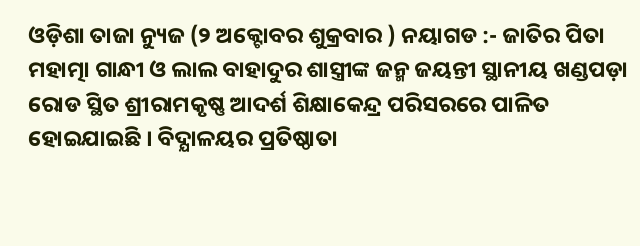ଓଡ଼ିଶା ତାଜା ନ୍ୟୁଜ (୨ ଅକ୍ଟୋବର ଶୁକ୍ରବାର ) ନୟାଗଡ :- ଜାତିର ପିତା ମହାତ୍ମା ଗାନ୍ଧୀ ଓ ଲାଲ ବାହାଦୁର ଶାସ୍ତ୍ରୀଙ୍କ ଜନ୍ମ ଜୟନ୍ତୀ ସ୍ଥାନୀୟ ଖଣ୍ଡପଡ଼ା ରୋଡ ସ୍ଥିତ ଶ୍ରୀରାମକୃଷ୍ଣ ଆଦର୍ଶ ଶିକ୍ଷାକେନ୍ଦ୍ର ପରିସରରେ ପାଳିତ ହୋଇଯାଇଛି । ବିଦ୍ଯାଳୟର ପ୍ରତିଷ୍ଠାତା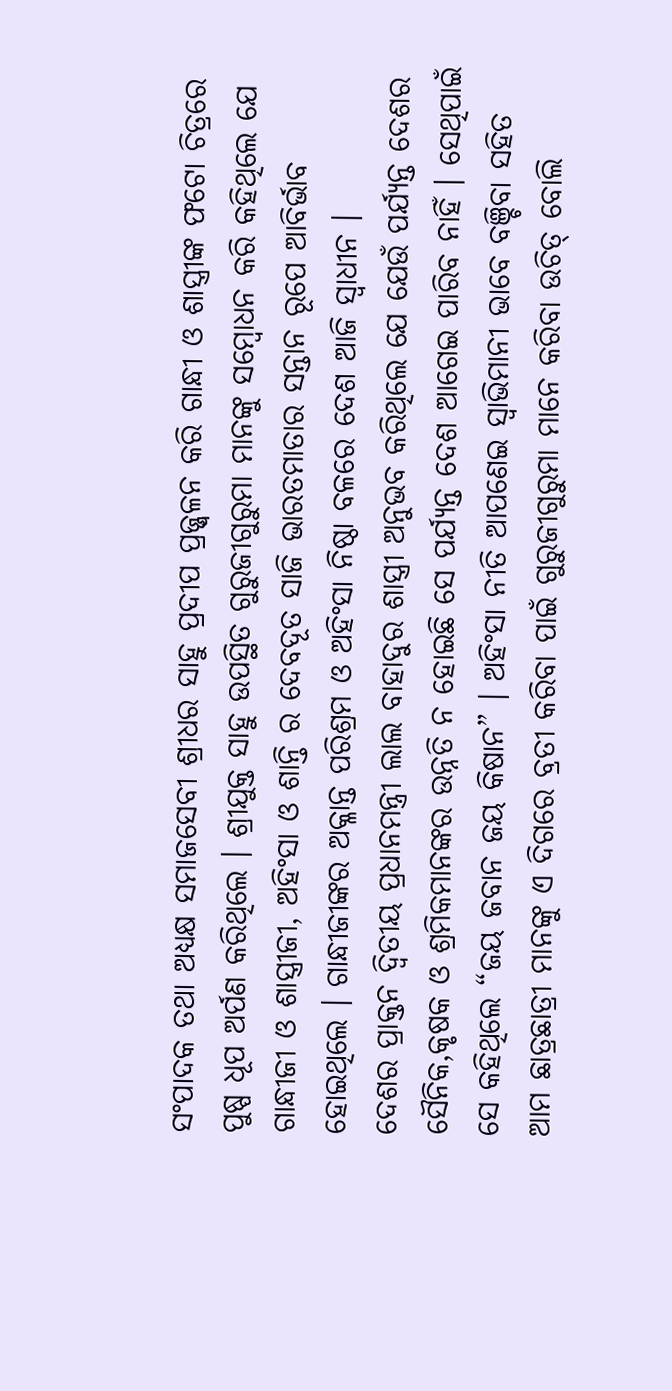ସଂପାଦକ ତଥା ଅଧ୍ଯକ୍ଷ ସମାଜସେବୀ ଶ୍ରୀଧର ସାହୁ ପ୍ରଦୀପ ପ୍ରଜ୍ଜ୍ବଳନ କରି ଗାନ୍ଧୀ ଓ ଶାସ୍ତ୍ରୀଙ୍କ ଫଟୋ ଚିତ୍ରରେ ପୁଷ୍ପ ଧୂପ ଅର୍ପଣ କରିଥିଲେ । ଶ୍ରୀଯୁକ୍ତ ସାହୁ ଉପସ୍ଥିତ ଗୁରୁଜୀଗୁରୁମା ମାନଙ୍କୁ ସମ୍ବୋଧନ କରି କହିଥିଲେ ଯେ ଗାନ୍ଧୀଜୀ ଓ ଶାସ୍ତ୍ରୀଜୀ, ଅହିଂସା ଓ ଶାନ୍ତି ର ଦେବଦୂତ ସାଜି ଭାରତମାତାର ସନ୍ତାନ ରୂପେ ଆବିର୍ଭାବ ହୋଇଥିଲେ । ଗାନ୍ଧୀଜୀଙ୍କର ଅକ୍ଳାନ୍ତ ପରିଶ୍ରମ ଓ ଅହିଂସା ନିଷ୍ଠା ବଳରେ ଦେଶ ଆଜି ସ୍ବାଧୀନ ।
ଦେଶର ପ୍ରାକ୍ତନ ଦ୍ବିତୀୟ ପ୍ରଧାନମନ୍ତ୍ରୀ ଲାଲ ବାହାଦୁର ଶାସ୍ତ୍ରୀ ଅନୁଭବ କରିଥିଲେ ଯେ ଯେଉଁ ପର୍ଯ୍ୟନ୍ତ ଦେଶର ସୈନିକ,କୃଷକ ଓ ଶ୍ରମିକମାନଙ୍କର ଉନ୍ନତି ନ ହୋଇଛି ସେ ପର୍ଯ୍ୟନ୍ତ ଦେଶ ଆଗେଇ ପାରିବ ନାହିଁ । ସେଥିପାଇଁ ସେ କହିଥିଲେ “ଜୟ ଜବାନ ଜୟ କିଷାନ” । ଅହିଂସା ନୀତି ଆପଣେଇ ସ୍ବାଭିମାନୀ ଭାବେ ବଞ୍ଚିବା ସହିତ ଆମ ଛାତ୍ରଛାତ୍ରୀ ମାନଙ୍କୁ ଏ ଦିଗରେ ବ୍ରତୀ କରିବା ପାଇଁ ଗୁରୁଜୀଗୁରୁମା ମାନେ କରିବା ଉଚିତ୍ ବୋଲି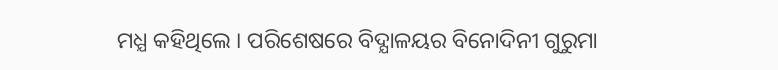ମଧ୍ଯ କହିଥିଲେ । ପରିଶେଷରେ ବିଦ୍ଯାଳୟର ବିନୋଦିନୀ ଗୁରୁମା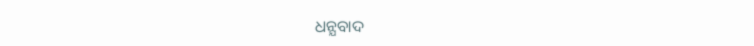ଧନ୍ଯବାଦ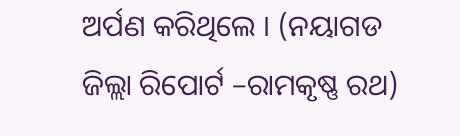ଅର୍ପଣ କରିଥିଲେ । (ନୟାଗଡ ଜିଲ୍ଲା ରିପୋର୍ଟ –ରାମକୃଷ୍ଣ ରଥ)